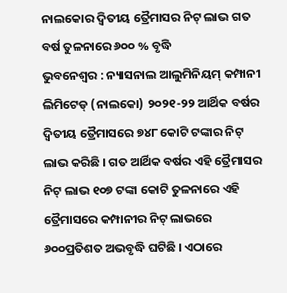ନାଲକୋର ଦ୍ୱିତୀୟ ତ୍ରୈମାସର ନିଟ୍ ଲାଭ ଗତ ବର୍ଷ ତୁଳନାରେ ୬୦୦ % ବୃଦ୍ଧି
ଭୁବନେଶ୍ୱର : ନ୍ୟାସନାଲ ଆଲୁମିନିୟମ୍ କମ୍ପାନୀ ଲିମିଟେଡ୍ (ନାଲକୋ) ୨୦୨୧-୨୨ ଆର୍ଥିକ ବର୍ଷର ଦ୍ୱିତୀୟ ତ୍ରୈମାସରେ ୭୪୮ କୋଟି ଟଙ୍କାର ନିଟ୍ ଲାଭ କରିଛି । ଗତ ଆର୍ଥିକ ବର୍ଷର ଏହି ତ୍ରୈମାସର ନିଟ୍ ଲାଭ ୧୦୭ ଟଙ୍କା କୋଟି ତୁଳନାରେ ଏହି ତ୍ରୈମାସରେ କମ୍ପାନୀର ନିଟ୍ ଲାଭରେ ୬୦୦ପ୍ରତିଶତ ଅଭବୃଦ୍ଧି ଘଟିଛି । ଏଠାରେ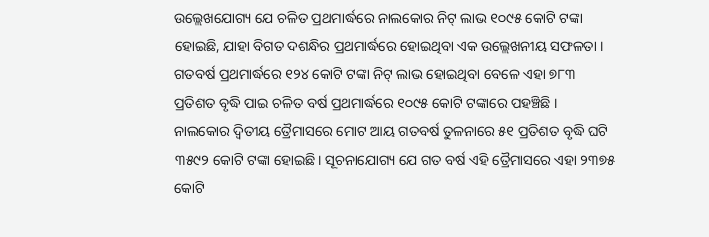ଉଲ୍ଲେଖଯୋଗ୍ୟ ଯେ ଚଳିତ ପ୍ରଥମାର୍ଦ୍ଧରେ ନାଲକୋର ନିଟ୍ ଲାଭ ୧୦୯୫ କୋଟି ଟଙ୍କା ହୋଇଛି, ଯାହା ବିଗତ ଦଶନ୍ଧିର ପ୍ରଥମାର୍ଦ୍ଧରେ ହୋଇଥିବା ଏକ ଉଲ୍ଲେଖନୀୟ ସଫଳତା । ଗତବର୍ଷ ପ୍ରଥମାର୍ଦ୍ଧରେ ୧୨୪ କୋଟି ଟଙ୍କା ନିଟ୍ ଲାଭ ହୋଇଥିବା ବେଳେ ଏହା ୭୮୩ ପ୍ରତିଶତ ବୃଦ୍ଧି ପାଇ ଚଳିତ ବର୍ଷ ପ୍ରଥମାର୍ଦ୍ଧରେ ୧୦୯୫ କୋଟି ଟଙ୍କାରେ ପହଞ୍ଚିଛି ।
ନାଲକୋର ଦ୍ୱିତୀୟ ତ୍ରୈମାସରେ ମୋଟ ଆୟ ଗତବର୍ଷ ତୁଳନାରେ ୫୧ ପ୍ରତିଶତ ବୃଦ୍ଧି ଘଟି ୩୫୯୨ କୋଟି ଟଙ୍କା ହୋଇଛି। ସୂଚନାଯୋଗ୍ୟ ଯେ ଗତ ବର୍ଷ ଏହି ତ୍ରୈମାସରେ ଏହା ୨୩୭୫ କୋଟି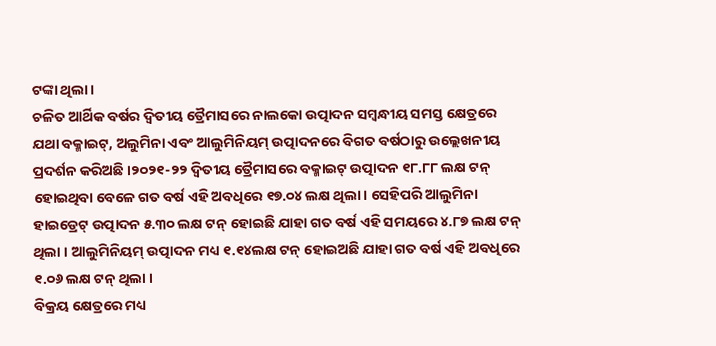ଟଙ୍କା ଥିଲା ।
ଚଳିତ ଆର୍ଥିକ ବର୍ଷର ଦ୍ୱିତୀୟ ତ୍ରୈମାସରେ ନାଲକୋ ଉତ୍ପାଦନ ସମ୍ୱନ୍ଧୀୟ ସମସ୍ତ କ୍ଷେତ୍ରରେ ଯଥା ବକ୍ମାଇଟ୍, ଅଲୁମିନା ଏବଂ ଆଲୁମିନିୟମ୍ ଉତ୍ପାଦନରେ ବିଗତ ବର୍ଷଠାରୁ ଉଲ୍ଲେଖନୀୟ ପ୍ରଦର୍ଶନ କରିଅଛି ।୨୦୨୧-୨୨ ଦ୍ୱିତୀୟ ତ୍ରୈମାସରେ ବକ୍ମାଇଟ୍ ଉତ୍ପାଦନ ୧୮.୮୮ ଲକ୍ଷ ଟନ୍ ହୋଇଥିବା ବେଳେ ଗତ ବର୍ଷ ଏହି ଅବଧିରେ ୧୭.୦୪ ଲକ୍ଷ ଥିଲା । ସେହିପରି ଆଲୁମିନା ହାଇଡ୍ରେଟ୍ ଉତ୍ପାଦନ ୫.୩୦ ଲକ୍ଷ ଟନ୍ ହୋଇଛି ଯାହା ଗତ ବର୍ଷ ଏହି ସମୟରେ ୪.୮୭ ଲକ୍ଷ ଟନ୍ ଥିଲା । ଆଲୁମିନିୟମ୍ ଉତ୍ପାଦନ ମଧ୍ୟ ୧.୧୪ଲକ୍ଷ ଟନ୍ ହୋଇଅଛି ଯାହା ଗତ ବର୍ଷ ଏହି ଅବଧିରେ ୧.୦୬ ଲକ୍ଷ ଟନ୍ ଥିଲା ।
ବିକ୍ରୟ କ୍ଷେତ୍ରରେ ମଧ୍ୟ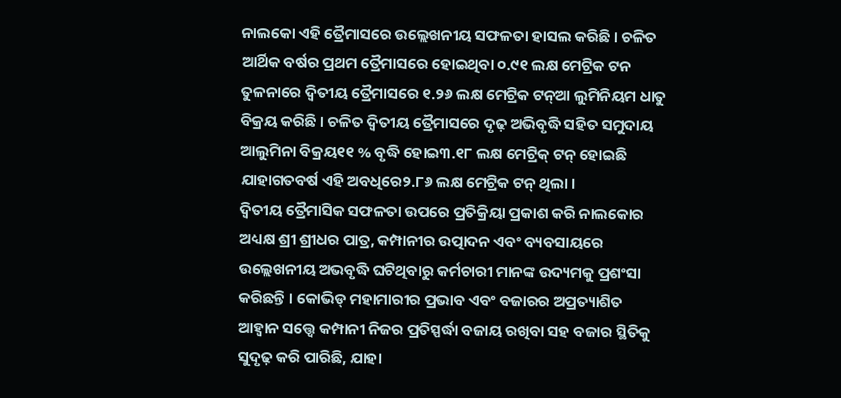ନାଲକୋ ଏହି ତ୍ରୈମାସରେ ଉଲ୍ଲେଖନୀୟ ସଫଳତା ହାସଲ କରିଛି । ଚଳିତ ଆର୍ଥିକ ବର୍ଷର ପ୍ରଥମ ତ୍ରୈମାସରେ ହୋଇଥିବା ୦.୯୧ ଲକ୍ଷ ମେଟ୍ରିକ ଟନ ତୁଳନାରେ ଦ୍ୱିତୀୟ ତ୍ରୈମାସରେ ୧.୨୬ ଲକ୍ଷ ମେଟ୍ରିକ ଟନ୍ଆ ଲୁମିନିୟମ ଧାତୁ ବିକ୍ରୟ କରିଛି । ଚଳିତ ଦ୍ୱିତୀୟ ତ୍ରୈମାସରେ ଦୃଢ଼ ଅଭିବୃଦ୍ଧି ସହିତ ସମୁଦାୟ ଆଲୁମିନା ବିକ୍ରୟ୧୧ % ବୃଦ୍ଧି ହୋଇ୩.୧୮ ଲକ୍ଷ ମେଟ୍ରିକ୍ ଟନ୍ ହୋଇଛି ଯାହାଗତବର୍ଷ ଏହି ଅବଧିରେ୨.୮୬ ଲକ୍ଷ ମେଟ୍ରିକ ଟନ୍ ଥିଲା ।
ଦ୍ୱିତୀୟ ତ୍ରୈମାସିକ ସଫଳତା ଉପରେ ପ୍ରତିକ୍ରିୟା ପ୍ରକାଶ କରି ନାଲକୋର ଅଧ୍ୟକ୍ଷ ଶ୍ରୀ ଶ୍ରୀଧର ପାତ୍ର, କମ୍ପାନୀର ଉତ୍ପାଦନ ଏବଂ ବ୍ୟବସାୟରେ ଉଲ୍ଲେଖନୀୟ ଅଭବୃଦ୍ଧି ଘଟିଥିବାରୁ କର୍ମଚାରୀ ମାନଙ୍କ ଉଦ୍ୟମକୁ ପ୍ରଶଂସା କରିଛନ୍ତି । କୋଭିଡ୍ ମହାମାରୀର ପ୍ରଭାବ ଏବଂ ବଜାରର ଅପ୍ରତ୍ୟାଶିତ ଆହ୍ୱାନ ସତ୍ତ୍ୱେ କମ୍ପାନୀ ନିଜର ପ୍ରତିସ୍ପର୍ଦ୍ଧା ବଜାୟ ରଖିବା ସହ ବଜାର ସ୍ଥିତିକୁ ସୁଦୃଢ଼ କରି ପାରିଛି, ଯାହା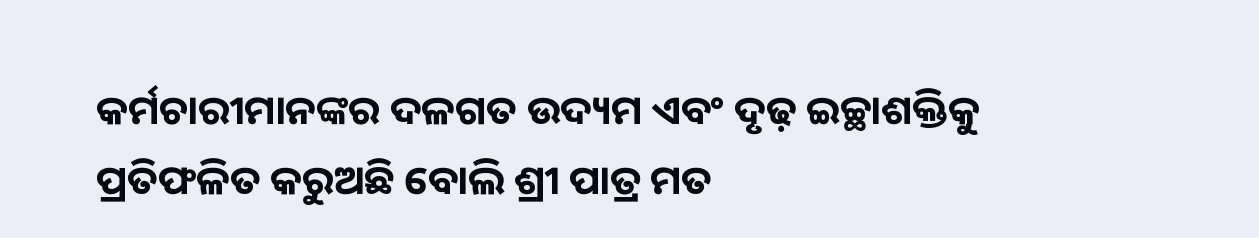କର୍ମଚାରୀମାନଙ୍କର ଦଳଗତ ଉଦ୍ୟମ ଏବଂ ଦୃଢ଼ ଇଚ୍ଛାଶକ୍ତିକୁ ପ୍ରତିଫଳିତ କରୁଅଛି ବୋଲି ଶ୍ରୀ ପାତ୍ର ମତ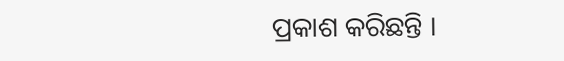ପ୍ରକାଶ କରିଛନ୍ତି ।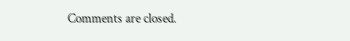Comments are closed.